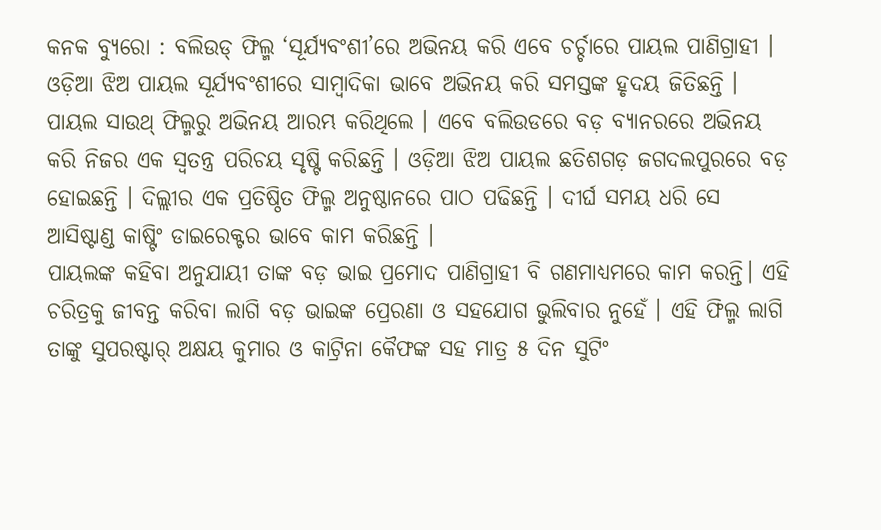କନକ ବ୍ୟୁରୋ : ବଲିଉଡ୍ ଫିଲ୍ମ ‘ସୂର୍ଯ୍ୟବଂଶୀ’ରେ ଅଭିନୟ କରି ଏବେ ଚର୍ଚ୍ଚାରେ ପାୟଲ ପାଣିଗ୍ରାହୀ । ଓଡ଼ିଆ ଝିଅ ପାୟଲ ସୂର୍ଯ୍ୟବଂଶୀରେ ସାମ୍ବାଦିକା ଭାବେ ଅଭିନୟ କରି ସମସ୍ତଙ୍କ ହୃଦୟ ଜିତିଛନ୍ତି । ପାୟଲ ସାଉଥ୍ ଫିଲ୍ମରୁ ଅଭିନୟ ଆରମ୍ଭ କରିଥିଲେ । ଏବେ ବଲିଉଡରେ ବଡ଼ ବ୍ୟାନରରେ ଅଭିନୟ କରି ନିଜର ଏକ ସ୍ୱତନ୍ତ୍ର ପରିଚୟ ସୃଷ୍ଟି କରିଛନ୍ତି । ଓଡ଼ିଆ ଝିଅ ପାୟଲ ଛତିଶଗଡ଼ ଜଗଦଲପୁରରେ ବଡ଼ ହୋଇଛନ୍ତି । ଦିଲ୍ଲୀର ଏକ ପ୍ରତିଷ୍ଠିତ ଫିଲ୍ମ ଅନୁଷ୍ଠାନରେ ପାଠ ପଢିଛନ୍ତି । ଦୀର୍ଘ ସମୟ ଧରି ସେ ଆସିଷ୍ଟାଣ୍ଡ କାଷ୍ଟିଂ ଡାଇରେକ୍ଟର ଭାବେ କାମ କରିଛନ୍ତି ।
ପାୟଲଙ୍କ କହିବା ଅନୁଯାୟୀ ତାଙ୍କ ବଡ଼ ଭାଇ ପ୍ରମୋଦ ପାଣିଗ୍ରାହୀ ବି ଗଣମାଧ୍ୟମରେ କାମ କରନ୍ତି। ଏହି ଚରିତ୍ରକୁ ଜୀବନ୍ତ କରିବା ଲାଗି ବଡ଼ ଭାଇଙ୍କ ପ୍ରେରଣା ଓ ସହଯୋଗ ଭୁଲିବାର ନୁହେଁ । ଏହି ଫିଲ୍ମ ଲାଗି ତାଙ୍କୁ ସୁପରଷ୍ଟାର୍ ଅକ୍ଷୟ କୁମାର ଓ କାଟ୍ରିନା କୈଫଙ୍କ ସହ ମାତ୍ର ୫ ଦିନ ସୁଟିଂ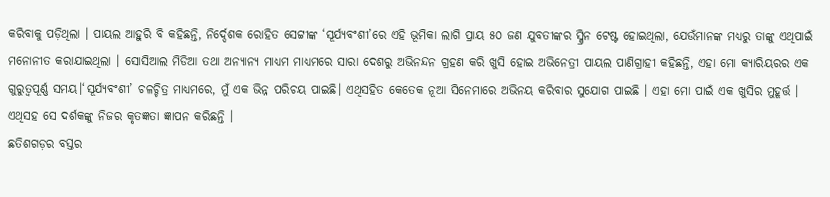କରିବାକୁ ପଡ଼ିଥିଲା । ପାୟଲ ଆହୁରି ବି କହିଛନ୍ତି, ନିର୍ଦ୍ଦେଶକ ରୋହିତ ସେଟ୍ଟୀଙ୍କ ‘ସୂର୍ଯ୍ୟବଂଶୀ’ରେ ଏହି ଭୂମିକା ଲାଗି ପ୍ରାୟ ୫୦ ଜଣ ଯୁବତୀଙ୍କର ସ୍କ୍ରିନ ଟେଷ୍ଟ ହୋଇଥିଲା, ଯେଉଁମାନଙ୍କ ମଧ୍ୟରୁ ତାଙ୍କୁ ଏଥିପାଇଁ ମନୋନୀତ କରାଯାଇଥିଲା । ସୋସିଆଲ ମିଡିଆ ତଥା ଅନ୍ୟାନ୍ୟ ମାଧ୍ୟମ ମାଧ୍ୟମରେ ସାରା ଦେଶରୁ ଅଭିନନ୍ଦନ ଗ୍ରହଣ କରି ଖୁସି ହୋଇ ଅଭିନେତ୍ରୀ ପାୟଲ ପାଣିଗ୍ରାହୀ କହିଛନ୍ତି, ଏହା ମୋ କ୍ୟାରିୟରର ଏକ ଗୁରୁତ୍ୱପୂର୍ଣ୍ଣ ସମୟ।‘ସୂର୍ଯ୍ୟବଂଶୀ’ ଚଳଚ୍ଚିତ୍ର ମାଧ୍ୟମରେ, ମୁଁ ଏକ ଭିନ୍ନ ପରିଚୟ ପାଇଛି। ଏଥିସହିତ କେତେକ ନୂଆ ସିନେମାରେ ଅଭିନୟ କରିବାର ସୁଯୋଗ ପାଇଛି । ଏହା ମୋ ପାଇଁ ଏକ ଖୁସିର ମୁହୂର୍ତ୍ତ । ଏଥିସହ ସେ ଦର୍ଶକଙ୍କୁ ନିଜର କୃତଜ୍ଞତା ଜ୍ଞାପନ କରିଛନ୍ତି ।
ଛତିଶଗଡ଼ର ବସ୍ତର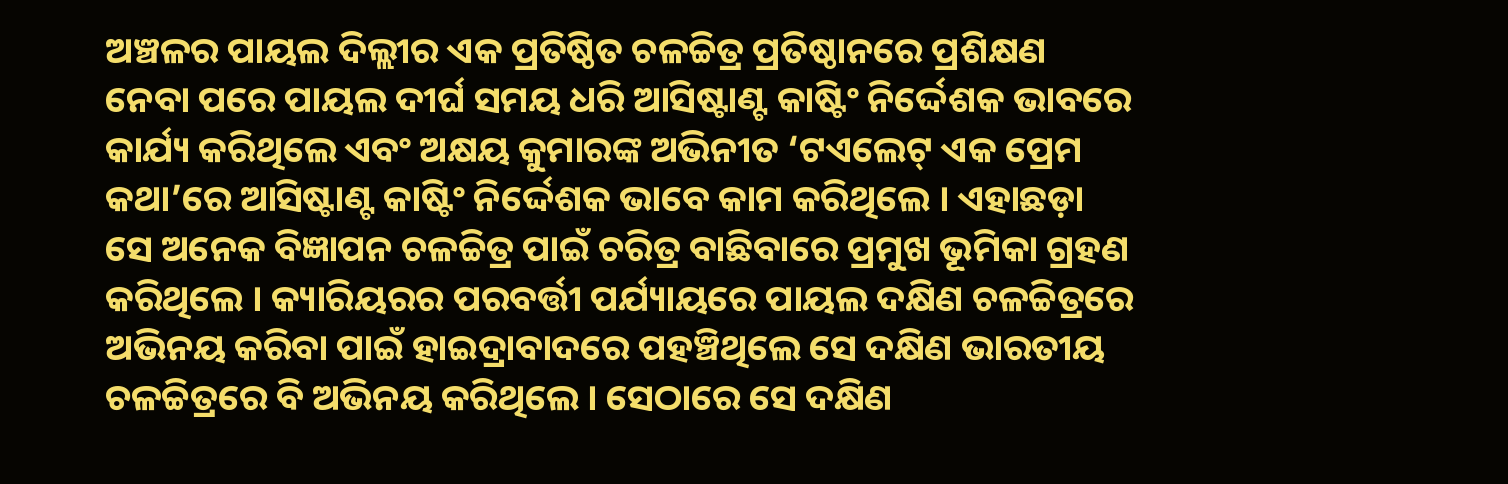ଅଞ୍ଚଳର ପାୟଲ ଦିଲ୍ଲୀର ଏକ ପ୍ରତିଷ୍ଠିତ ଚଳଚ୍ଚିତ୍ର ପ୍ରତିଷ୍ଠାନରେ ପ୍ରଶିକ୍ଷଣ ନେବା ପରେ ପାୟଲ ଦୀର୍ଘ ସମୟ ଧରି ଆସିଷ୍ଟାଣ୍ଟ କାଷ୍ଟିଂ ନିର୍ଦ୍ଦେଶକ ଭାବରେ କାର୍ଯ୍ୟ କରିଥିଲେ ଏବଂ ଅକ୍ଷୟ କୁମାରଙ୍କ ଅଭିନୀତ ‘ଟଏଲେଟ୍ ଏକ ପ୍ରେମ କଥା’ରେ ଆସିଷ୍ଟାଣ୍ଟ କାଷ୍ଟିଂ ନିର୍ଦ୍ଦେଶକ ଭାବେ କାମ କରିଥିଲେ । ଏହାଛଡ଼ା ସେ ଅନେକ ବିଜ୍ଞାପନ ଚଳଚ୍ଚିତ୍ର ପାଇଁ ଚରିତ୍ର ବାଛିବାରେ ପ୍ରମୁଖ ଭୂମିକା ଗ୍ରହଣ କରିଥିଲେ । କ୍ୟାରିୟରର ପରବର୍ତ୍ତୀ ପର୍ଯ୍ୟାୟରେ ପାୟଲ ଦକ୍ଷିଣ ଚଳଚ୍ଚିତ୍ରରେ ଅଭିନୟ କରିବା ପାଇଁ ହାଇଦ୍ରାବାଦରେ ପହଞ୍ଚିଥିଲେ ସେ ଦକ୍ଷିଣ ଭାରତୀୟ ଚଳଚ୍ଚିତ୍ରରେ ବି ଅଭିନୟ କରିଥିଲେ । ସେଠାରେ ସେ ଦକ୍ଷିଣ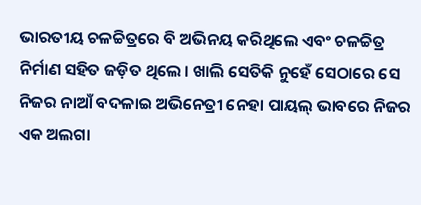ଭାରତୀୟ ଚଳଚ୍ଚିତ୍ରରେ ବି ଅଭିନୟ କରିଥିଲେ ଏବଂ ଚଳଚ୍ଚିତ୍ର ନିର୍ମାଣ ସହିତ ଜଡ଼ିତ ଥିଲେ । ଖାଲି ସେତିକି ନୁହେଁ ସେଠାରେ ସେ ନିଜର ନାଆଁ ବଦଳାଇ ଅଭିନେତ୍ରୀ ନେହା ପାୟଲ୍ ଭାବରେ ନିଜର ଏକ ଅଲଗା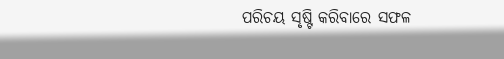ପରିଚୟ ସୃଷ୍ଟି କରିବାରେ ସଫଳ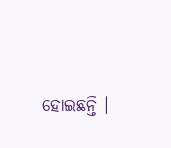ହୋଇଛନ୍ତି ।